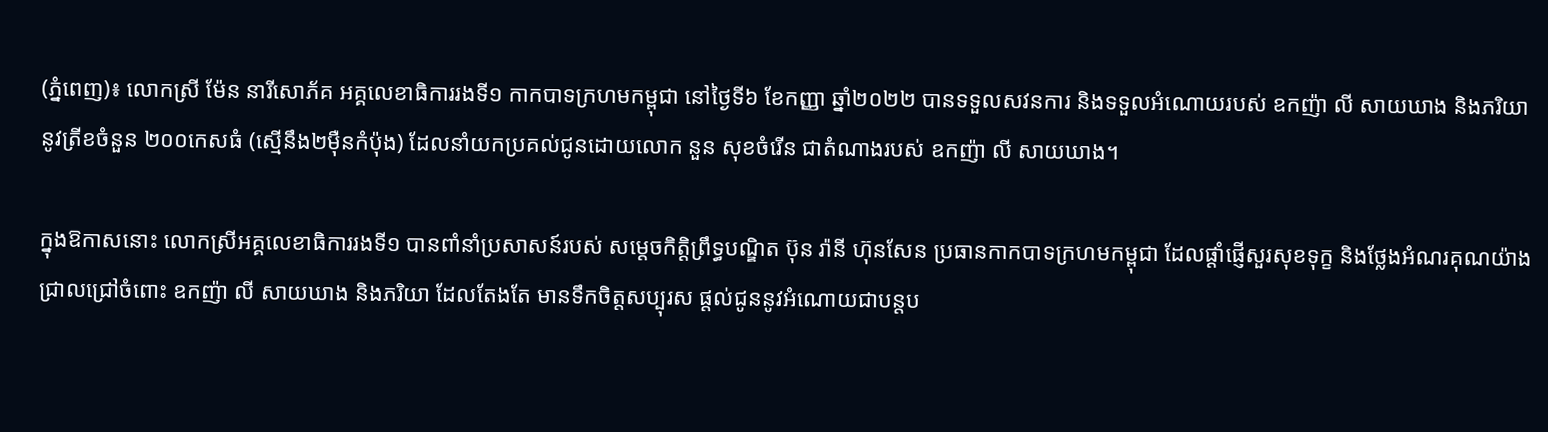(ភ្នំពេញ)៖ លោកស្រី ម៉ែន នារីសោភ័គ អគ្គលេខាធិការរងទី១ កាកបាទក្រហមកម្ពុជា នៅថ្ងៃទី៦ ខែកញ្ញា ឆ្នាំ២០២២ បានទទួលសវនការ និងទទួលអំណោយរបស់ ឧកញ៉ា លី សាយឃាង និងភរិយា នូវត្រីខចំនួន ២០០កេសធំ (ស្មើនឹង២ម៉ឺនកំប៉ុង) ដែលនាំយកប្រគល់ជូនដោយលោក នួន សុខចំរើន ជាតំណាងរបស់ ឧកញ៉ា លី សាយឃាង។

ក្នុងឱកាសនោះ លោកស្រីអគ្គលេខាធិការរងទី១ បានពាំនាំប្រសាសន៍របស់ សម្តេចកិត្តិព្រឹទ្ធបណ្ឌិត ប៊ុន រ៉ានី ហ៊ុនសែន ប្រធានកាកបាទក្រហមកម្ពុជា ដែលផ្តាំផ្ញើសួរសុខទុក្ខ និងថ្លែងអំណរគុណយ៉ាងជ្រាលជ្រៅចំពោះ ឧកញ៉ា លី សាយឃាង និងភរិយា ដែលតែងតែ មានទឹកចិត្តសប្បុរស ផ្តល់ជូននូវអំណោយជាបន្តប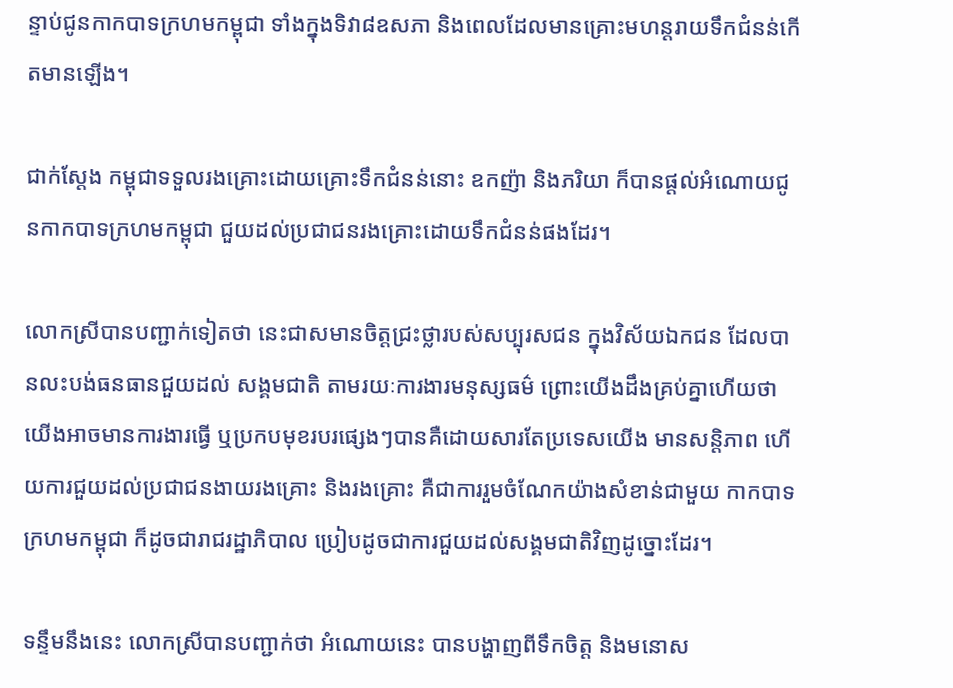ន្ទាប់ជូនកាកបាទក្រហមកម្ពុជា ទាំងក្នុងទិវា៨ឧសភា និងពេលដែលមានគ្រោះមហន្តរាយទឹកជំនន់កើតមានឡើង។

ជាក់ស្តែង កម្ពុជាទទួលរងគ្រោះដោយគ្រោះទឹកជំនន់នោះ ឧកញ៉ា និងភរិយា ក៏បានផ្តល់អំណោយជូនកាកបាទក្រហមកម្ពុជា ជួយដល់ប្រជាជនរងគ្រោះដោយទឹកជំនន់ផងដែរ។

លោកស្រីបានបញ្ជាក់ទៀតថា នេះជាសមានចិត្តជ្រះថ្លារបស់សប្បុរសជន ក្នុងវិស័យឯកជន ដែលបានលះបង់ធនធានជួយដល់ សង្គមជាតិ តាមរយៈការងារមនុស្សធម៌ ព្រោះយើងដឹងគ្រប់គ្នាហើយថា យើងអាចមានការងារធ្វើ ឬប្រកបមុខរបរផ្សេងៗបានគឺដោយសារតែប្រទេសយើង មានសន្តិភាព ហើយការជួយដល់ប្រជាជនងាយរងគ្រោះ និងរងគ្រោះ គឺជាការរួមចំណែកយ៉ាងសំខាន់ជាមួយ កាកបាទក្រហមកម្ពុជា ក៏ដូចជារាជរដ្ឋាភិបាល ប្រៀបដូចជាការជួយដល់សង្គមជាតិវិញដូច្នោះដែរ។

ទន្ទឹមនឹងនេះ លោកស្រីបានបញ្ជាក់ថា អំណោយនេះ បានបង្ហាញពីទឹកចិត្ត និងមនោស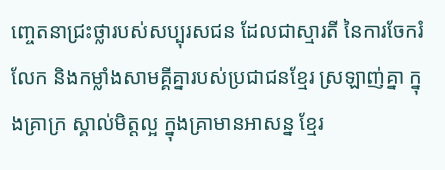ញ្ចេតនាជ្រះថ្លារបស់សប្បុរសជន ដែលជាស្មារតី នៃការចែករំលែក និងកម្លាំងសាមគ្គីគ្នារបស់ប្រជាជនខ្មែរ ស្រឡាញ់គ្នា ក្នុងគ្រាក្រ ស្គាល់មិត្តល្អ ក្នុងគ្រាមានអាសន្ន ខ្មែរ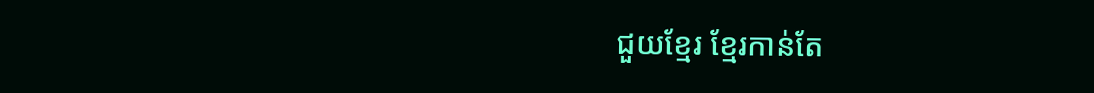ជួយខ្មែរ ខ្មែរកាន់តែ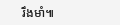រឹងមាំ៕